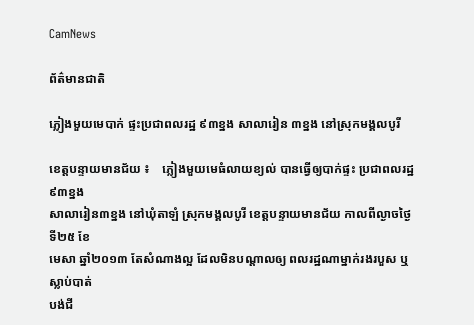CamNews

ព័ត៌មានជាតិ

ភ្លៀងមួយមេបាក់ ផ្ទះប្រជាពលរដ្ឋ ៩៣ខ្នង សាលារៀន ៣ខ្នង នៅស្រុកមង្គលបូរី

ខេត្តបន្ទាយមានជ័យ ៖    ភ្លៀងមួយមេធំលាយខ្យល់ បានធ្វើឲ្យបាក់ផ្ទះ ប្រជាពលរដ្ឋ៩៣ខ្នង
សាលារៀន៣ខ្នង នៅឃុំតាឡំ ស្រុកមង្គលបូរី ខេត្តបន្ទាយមានជ័យ កាលពីល្ងាចថ្ងៃទី២៥ ខែ
មេសា ឆ្នាំ២០១៣ តែសំណាងល្អ ដែលមិនបណ្តាលឲ្យ ពលរដ្ឋណាម្នាក់រងរបួស ឬស្លាប់បាត់
បង់ជី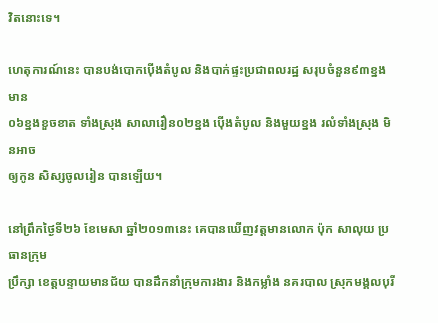វិតនោះទេ។

ហេតុការណ៍នេះ បានបង់បោកប៉ើងតំបូល និងបាក់ផ្ទះប្រជាពលរដ្ឋ សរុបចំនួន៩៣ខ្នង មាន
០៦ខ្នងខួចខាត ទាំងស្រុង សាលារឿន០២ខ្នង ប៉ើងតំបូល និងមួយខ្នង រលំទាំងស្រុង មិនអាច
ឲ្យកូន សិស្សចូលរៀន បានឡើយ។

នៅព្រឹកថ្ងៃទី២៦ ខែមេសា ឆ្នាំ២០១៣នេះ គេបានឃើញវត្តមានលោក ប៉ុក សាលុយ ប្រធានក្រុម
ប្រឹក្សា ខេត្តបន្ទាយមានជ័យ បានដឹកនាំក្រុមការងារ និងកម្លាំង នគរបាល ស្រុកមង្គលបុរី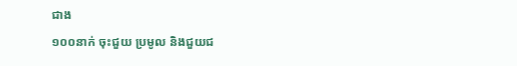ជាង
១០០នាក់ ចុះជួយ ប្រមូល និងជួយជ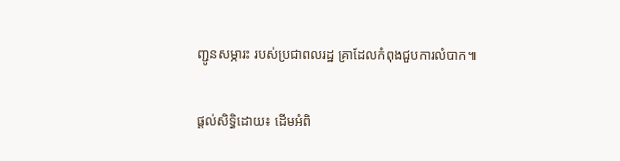ញ្ជូនសម្ភារះ របស់ប្រជាពលរដ្ឋ គ្រាដែលកំពុងជួបការលំបាក៕

ផ្តល់សិទ្ធិដោយ៖ ដើមអំពិ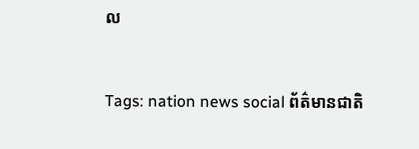ល


Tags: nation news social ព័ត៌មានជាតិ